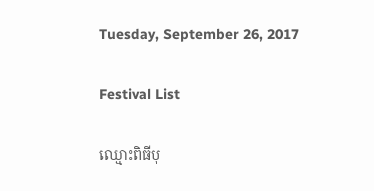Tuesday, September 26, 2017

Festival List

ឈ្មោះពិធីបុ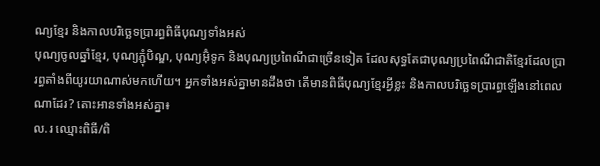ណ្យខ្មែរ និងកាលបរិច្ឆេទប្រារព្ធពិធីបុណ្យទាំងអស់
បុណ្យចូលឆ្នាំខ្មែរ, បុណ្យភ្ជុំបិណ្ឌ, បុណ្យអ៊ុំទូក និងបុណ្យប្រពៃណីជាច្រើនទៀត ដែលសុទ្ធតែជាបុណ្យប្រពៃណីជាតិខ្មែរដែលប្រារព្ធតាំងពីយូរយាណាស់មកហើយ។ អ្នកទាំងអស់គ្នាមានដឹងថា តើមានពិធីបុណ្យខ្មែរអ្វីខ្លះ និងកាលបរិច្ឆេទប្រារព្ធឡើងនៅពេលណាដែរ? តោះអានទាំងអស់គ្នា៖
ល.រ ឈ្មោះពិធី/ពិ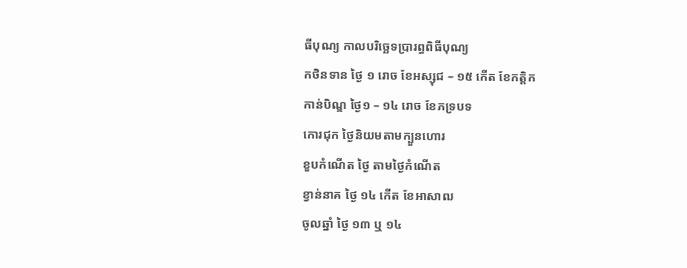ធីបុណ្យ កាលបរិច្ឆេទប្រារព្ធពិធីបុណ្យ
កថិនទាន ថ្ងៃ ១ រោច ខែអស្សុជ – ១៥ កើត ខែកត្តិក
កាន់បិណ្ឌ ថ្ងៃ១ – ១៤ រោច ខែភទ្របទ
កោរជុក ថ្ងៃនិយមតាមក្បួនហោរ
ខួបកំណើត ថ្ងៃ តាមថ្ងៃកំណើត
ខ្វាន់នាគ ថ្ងៃ ១៤ កើត ខែអាសាឍ
ចូលឆ្នាំ ថ្ងៃ ១៣ ឬ ១៤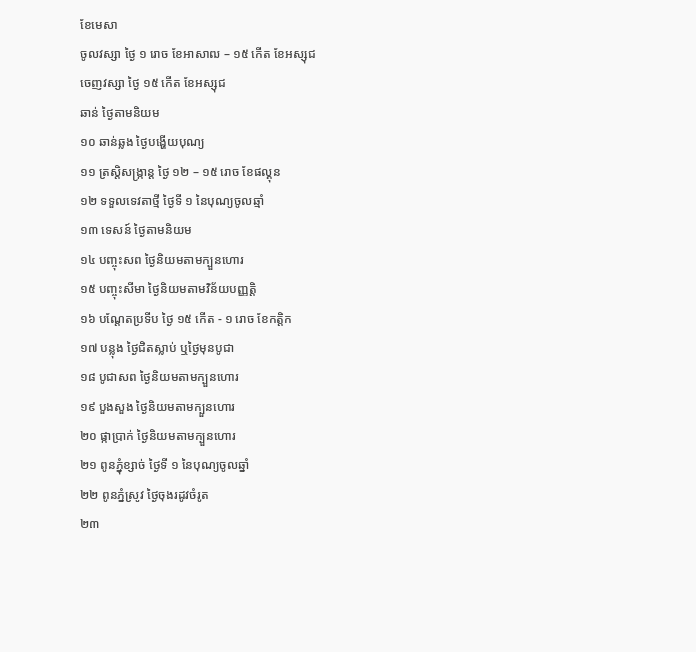ខែមេសា
ចូលវស្សា ថ្ងៃ ១ រោច ខែអាសាឍ – ១៥ កើត ខែអស្សុជ
ចេញវស្សា ថ្ងៃ ១៥ កើត ខែអស្សុជ
ឆាន់ ថ្ងៃតាមនិយម
១០ ឆាន់ឆ្លង ថ្ងៃបង្ហើយបុណ្យ
១១ ត្រស្តិសង្ក្រាន្ត ថ្ងៃ ១២ – ១៥ រោច ខែផល្គុន
១២ ទទួលទេវតាថ្មី ថ្ងៃទី ១ នៃបុណ្យចូលឆ្មាំ
១៣ ទេសន៍ ថ្ងៃតាមនិយម
១៤ បញ្ចុះសព ថ្ងៃនិយមតាមក្បួនហោរ
១៥ បញ្ចុះសីមា ថ្ងៃនិយមតាមវិន័យបញ្ញត្តិ
១៦ បណ្តែតប្រទីប ថ្ងៃ ១៥ កើត - ១ រោច ខែកត្តិក
១៧ បន្លុង ថ្ងៃជិតស្លាប់ ឬថ្ងៃមុនបូជា
១៨ បូជាសព ថ្ងៃនិយមតាមក្បួនហោរ
១៩ បួងសួង ថ្ងៃនិយមតាមក្បួនហោរ
២០ ផ្កាប្រាក់ ថ្ងៃនិយមតាមក្បួនហោរ
២១ ពូនភ្នុំខ្សាច់ ថ្ងៃទី ១ នៃបុណ្យចូលឆ្នាំ
២២ ពូនភ្នំស្រូវ ថ្ងៃចុងរដូវចំរូត
២៣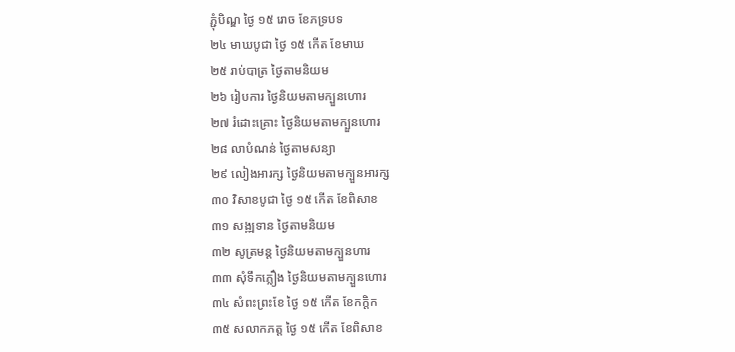ភ្ជុំបិណ្ឌ ថ្ងៃ ១៥ រោច ខែភទ្របទ
២៤ មាឃបូជា ថ្ងៃ ១៥ កើត ខែមាឃ
២៥ រាប់បាត្រ ថ្ងៃតាមនិយម
២៦ រៀបការ ថ្ងៃនិយមតាមក្បួនហោរ
២៧ រំដោះគ្រោះ ថ្ងៃនិយមតាមក្បួនហោរ
២៨ លាបំណន់ ថ្ងៃតាមសន្យា
២៩ លៀងអារក្ស ថ្ងៃនិយមតាមក្បួនអារក្ស
៣០ វិសាខបូជា ថ្ងៃ ១៥ កើត ខែពិសាខ
៣១ សង្ឍទាន ថ្ងៃតាមនិយម
៣២ សូត្រមន្ត ថ្ងៃនិយមតាមក្បួនហារ
៣៣ សុំទឹកភ្លឿង ថ្ងៃនិយមតាមក្បួនហោរ
៣៤ សំពះព្រះខែ ថ្ងៃ ១៥ កើត ខែកក្តិក
៣៥ សលាកភត្ត ថ្ងៃ ១៥ កើត ខែពិសាខ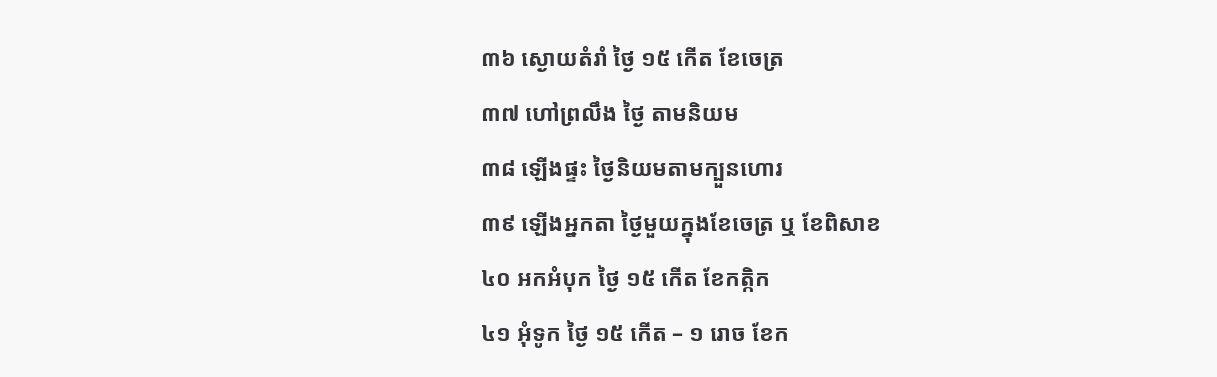៣៦ ស្ងោយតំរាំ ថ្ងៃ ១៥ កើត ខែចេត្រ
៣៧ ហៅព្រលឹង ថ្ងៃ តាមនិយម
៣៨ ឡើងផ្ទះ ថ្ងៃនិយមតាមក្បួនហោរ
៣៩ ឡើងអ្នកតា ថ្ងៃមួយក្នុងខែចេត្រ ឬ ខែពិសាខ
៤០ អកអំបុក ថ្ងៃ ១៥ កើត ខែកត្កិក
៤១ អុំទូក ថ្ងៃ ១៥ កើត – ១ រោច ខែក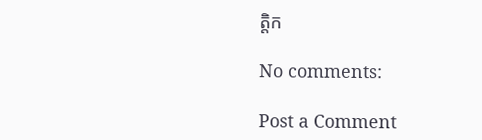ត្តិក

No comments:

Post a Comment